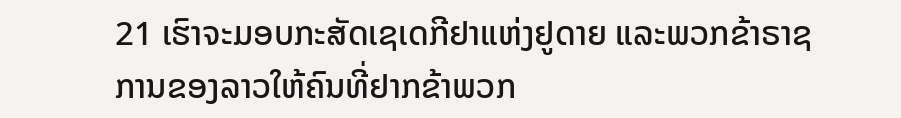21 ເຮົາຈະມອບກະສັດເຊເດກີຢາແຫ່ງຢູດາຍ ແລະພວກຂ້າຣາຊການຂອງລາວໃຫ້ຄົນທີ່ຢາກຂ້າພວກ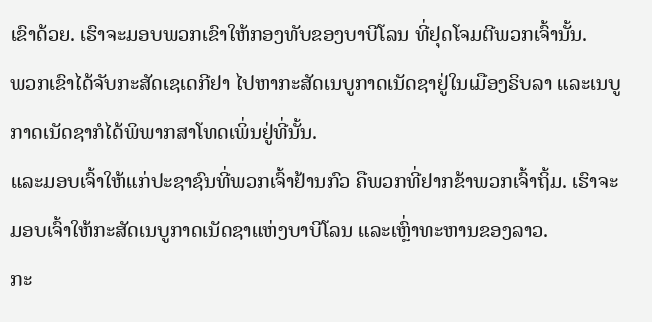ເຂົາດ້ວຍ. ເຮົາຈະມອບພວກເຂົາໃຫ້ກອງທັບຂອງບາບີໂລນ ທີ່ຢຸດໂຈມຕີພວກເຈົ້ານັ້ນ.
ພວກເຂົາໄດ້ຈັບກະສັດເຊເດກີຢາ ໄປຫາກະສັດເນບູກາດເນັດຊາຢູ່ໃນເມືອງຣິບລາ ແລະເນບູກາດເນັດຊາກໍໄດ້ພິພາກສາໂທດເພິ່ນຢູ່ທີ່ນັ້ນ.
ແລະມອບເຈົ້າໃຫ້ແກ່ປະຊາຊົນທີ່ພວກເຈົ້າຢ້ານກົວ ຄືພວກທີ່ຢາກຂ້າພວກເຈົ້າຖິ້ມ. ເຮົາຈະມອບເຈົ້າໃຫ້ກະສັດເນບູກາດເນັດຊາແຫ່ງບາບີໂລນ ແລະເຫຼົ່າທະຫານຂອງລາວ.
ກະ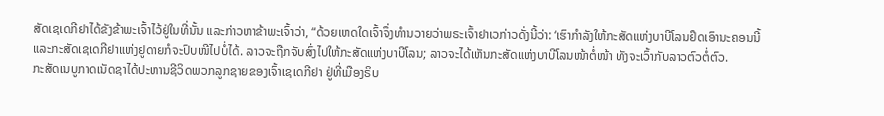ສັດເຊເດກີຢາໄດ້ຂັງຂ້າພະເຈົ້າໄວ້ຢູ່ໃນທີ່ນັ້ນ ແລະກ່າວຫາຂ້າພະເຈົ້າວ່າ, “ດ້ວຍເຫດໃດເຈົ້າຈຶ່ງທຳນວາຍວ່າພຣະເຈົ້າຢາເວກ່າວດັ່ງນີ້ວ່າ: ‘ເຮົາກຳລັງໃຫ້ກະສັດແຫ່ງບາບີໂລນຢຶດເອົານະຄອນນີ້
ແລະກະສັດເຊເດກີຢາແຫ່ງຢູດາຍກໍຈະປົບໜີໄປບໍ່ໄດ້. ລາວຈະຖືກຈັບສົ່ງໄປໃຫ້ກະສັດແຫ່ງບາບີໂລນ; ລາວຈະໄດ້ເຫັນກະສັດແຫ່ງບາບີໂລນໜ້າຕໍ່ໜ້າ ທັງຈະເວົ້າກັບລາວຕົວຕໍ່ຕົວ.
ກະສັດເນບູກາດເນັດຊາໄດ້ປະຫານຊີວິດພວກລູກຊາຍຂອງເຈົ້າເຊເດກີຢາ ຢູ່ທີ່ເມືອງຣິບ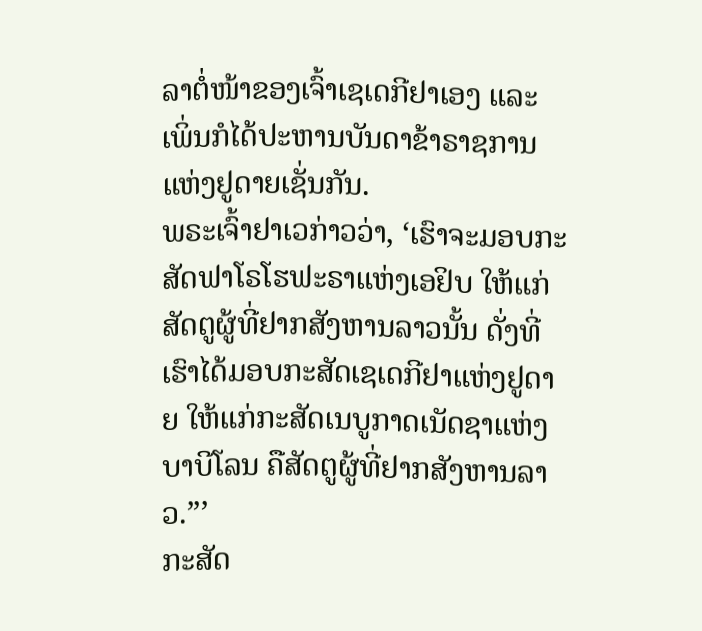ລາຕໍ່ໜ້າຂອງເຈົ້າເຊເດກີຢາເອງ ແລະເພິ່ນກໍໄດ້ປະຫານບັນດາຂ້າຣາຊການແຫ່ງຢູດາຍເຊັ່ນກັນ.
ພຣະເຈົ້າຢາເວກ່າວວ່າ, ‘ເຮົາຈະມອບກະສັດຟາໂຣໂຮຟະຣາແຫ່ງເອຢິບ ໃຫ້ແກ່ສັດຕູຜູ້ທີ່ຢາກສັງຫານລາວນັ້ນ ດັ່ງທີ່ເຮົາໄດ້ມອບກະສັດເຊເດກີຢາແຫ່ງຢູດາຍ ໃຫ້ແກ່ກະສັດເນບູກາດເນັດຊາແຫ່ງບາບີໂລນ ຄືສັດຕູຜູ້ທີ່ຢາກສັງຫານລາວ.”’
ກະສັດ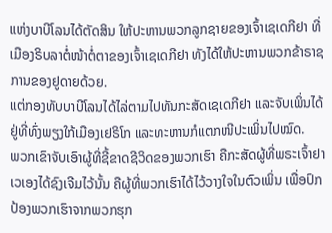ແຫ່ງບາບີໂລນໄດ້ຕັດສິນ ໃຫ້ປະຫານພວກລູກຊາຍຂອງເຈົ້າເຊເດກີຢາ ທີ່ເມືອງຣິບລາຕໍ່ໜ້າຕໍ່ຕາຂອງເຈົ້າເຊເດກີຢາ ທັງໄດ້ໃຫ້ປະຫານພວກຂ້າຣາຊການຂອງຢູດາຍດ້ວຍ.
ແຕ່ກອງທັບບາບີໂລນໄດ້ໄລ່ຕາມໄປທັນກະສັດເຊເດກີຢາ ແລະຈັບເພິ່ນໄດ້ຢູ່ທີ່ທົ່ງພຽງໃກ້ເມືອງເຢຣິໂກ ແລະທະຫານກໍແຕກໜີປະເພິ່ນໄປໝົດ.
ພວກເຂົາຈັບເອົາຜູ້ທີ່ຊີ້ຂາດຊີວິດຂອງພວກເຮົາ ຄືກະສັດຜູ້ທີ່ພຣະເຈົ້າຢາເວເອງໄດ້ຊົງເຈີມໄວ້ນັ້ນ ຄືຜູ້ທີ່ພວກເຮົາໄດ້ໄວ້ວາງໃຈໃນຕົວເພິ່ນ ເພື່ອປົກປ້ອງພວກເຮົາຈາກພວກຮຸກ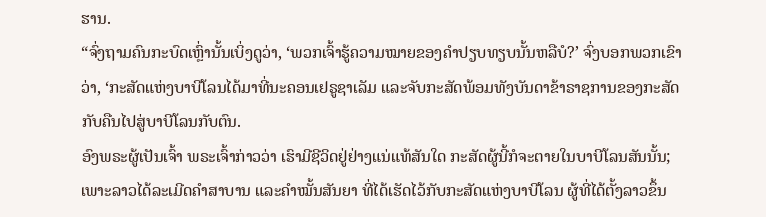ຮານ.
“ຈົ່ງຖາມຄົນກະບົດເຫຼົ່ານັ້ນເບິ່ງດູວ່າ, ‘ພວກເຈົ້າຮູ້ຄວາມໝາຍຂອງຄຳປຽບທຽບນັ້ນຫລືບໍ?’ ຈົ່ງບອກພວກເຂົາວ່າ, ‘ກະສັດແຫ່ງບາບີໂລນໄດ້ມາທີ່ນະຄອນເຢຣູຊາເລັມ ແລະຈັບກະສັດພ້ອມທັງບັນດາຂ້າຣາຊການຂອງກະສັດກັບຄືນໄປສູ່ບາບີໂລນກັບຕົນ.
ອົງພຣະຜູ້ເປັນເຈົ້າ ພຣະເຈົ້າກ່າວວ່າ ເຮົາມີຊີວິດຢູ່ຢ່າງແນ່ແທ້ສັນໃດ ກະສັດຜູ້ນີ້ກໍຈະຕາຍໃນບາບີໂລນສັນນັ້ນ; ເພາະລາວໄດ້ລະເມີດຄຳສາບານ ແລະຄຳໝັ້ນສັນຍາ ທີ່ໄດ້ເຮັດໄວ້ກັບກະສັດແຫ່ງບາບີໂລນ ຜູ້ທີ່ໄດ້ຕັ້ງລາວຂຶ້ນ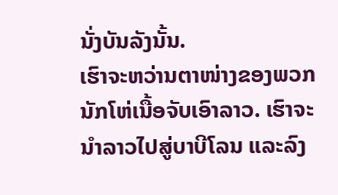ນັ່ງບັນລັງນັ້ນ.
ເຮົາຈະຫວ່ານຕາໜ່າງຂອງພວກນັກໂຫ່ເນື້ອຈັບເອົາລາວ. ເຮົາຈະນຳລາວໄປສູ່ບາບີໂລນ ແລະລົງ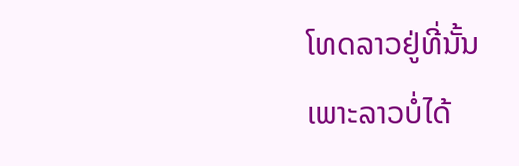ໂທດລາວຢູ່ທີ່ນັ້ນ ເພາະລາວບໍ່ໄດ້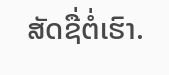ສັດຊື່ຕໍ່ເຮົາ.